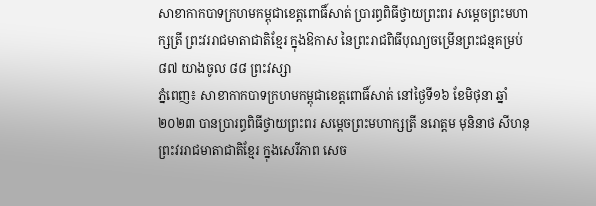សាខាកាកបាទក្រហមកម្ពុជាខេត្តពោធិ៍សាត់ ប្រារព្ធពិធីថ្វាយព្រះពរ សម្តេចព្រះមហាក្សត្រី ព្រះវររាជមាតាជាតិខ្មែរ ក្នុងឱកាស នៃព្រះរាជពិធីបុណ្យចម្រើនព្រះជន្មគម្រប់ ៨៧ យាងចូល ៨៨ ព្រះវស្សា
ភ្នំពេញ៖ សាខាកាកបាទក្រហមកម្ពុជាខេត្តពោធិ៍សាត់ នៅថ្ងៃទី១៦ ខែមិថុនា ឆ្នាំ២០២៣ បានប្រារព្ធពិធីថ្វាយព្រះពរ សម្តេចព្រះមហាក្សត្រី នរោត្តម មុនិនាថ សីហនុ ព្រះវររាជមាតាជាតិខ្មែរ ក្នុងសេរីភាព សេច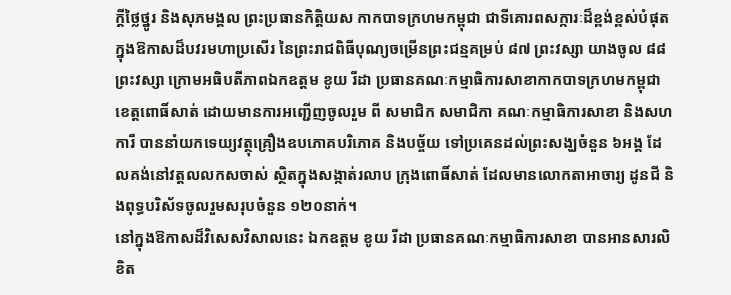ក្តីថ្លៃថ្នូរ និងសុភមង្គល ព្រះប្រធានកិត្តិយស កាកបាទក្រហមកម្ពុជា ជាទីគោរពសក្ការៈដ៏ខ្ពង់ខ្ពស់បំផុត ក្នុងឱកាសដ៏បវរមហាប្រសើរ នៃព្រះរាជពិធីបុណ្យចម្រើនព្រះជន្មគម្រប់ ៨៧ ព្រះវស្សា យាងចូល ៨៨ ព្រះវស្សា ក្រោមអធិបតីភាពឯកឧត្តម ខូយ រីដា ប្រធានគណៈកម្មាធិការសាខាកាកបាទក្រហមកម្ពុជា ខេត្តពោធិ៍សាត់ ដោយមានការអញ្ជើញចូលរួម ពី សមាជិក សមាជិកា គណៈកម្មាធិការសាខា និងសហការី បាននាំយកទេយ្យវត្ថុគ្រឿងឧបភោគបរិភោគ និងបច្ច័យ ទៅប្រគេនដល់ព្រះសង្ឃចំនួន ៦អង្គ ដែលគង់នៅវត្តលលកសចាស់ ស្ថិតក្នុងសង្កាត់រលាប ក្រុងពោធិ៍សាត់ ដែលមានលោកតាអាចារ្យ ដូនជី និងពុទ្ធបរិស័ទចូលរួមសរុបចំនួន ១២០នាក់។
នៅក្នុងឱកាសដ៏វិសេសវិសាលនេះ ឯកឧត្តម ខូយ រីដា ប្រធានគណៈកម្មាធិការសាខា បានអានសារលិខិត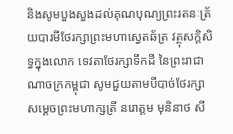និងសូមបួងសួងដល់គុណបុណ្យព្រះរតនៈត្រ័យបារមីថែរក្សាព្រះមហាស្វេតឆ័ត្រ វត្ថុសក្តិសិទ្ធក្នុងលោក ទេវតាថែរក្សាទឹកដី នៃព្រះរាជាណាចក្រកម្ពុជា សូមជួយតាមបីបាច់ថែរក្សា សម្តេចព្រះមហាក្សត្រី នរោត្តម មុនិនាថ សី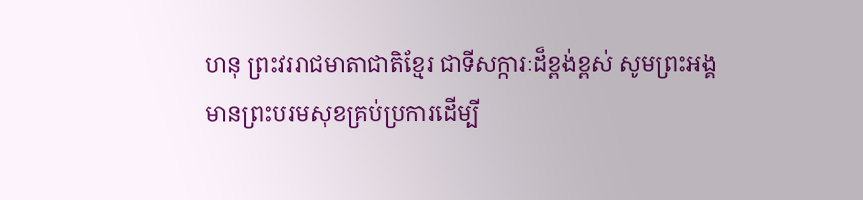ហនុ ព្រះវររាជមាតាជាតិខ្មែរ ជាទីសក្ការៈដ៏ខ្ពង់ខ្ពស់ សូមព្រះអង្គមានព្រះបរមសុខគ្រប់ប្រការដើម្បី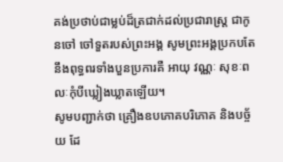គង់ប្រថាប់ជាម្លប់ដ៏ត្រជាក់ដល់ប្រជារាស្រ្ត ជាកូនចៅ ចៅទួតរបស់ព្រះអង្គ សូមព្រះអង្គប្រកបតែនឹងពុទ្ធពរទាំងបួនប្រការគឺ អាយុ វណ្ណៈ សុខៈពលៈកុំបីឃ្លៀងឃ្លាតឡើយ។
សូមបញ្ជាក់ថា គ្រឿងឧបភោគបរិភោគ និងបច្ច័យ ដែ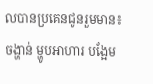លបានប្រគេនជូនរួមមាន៖ ចង្ហាន់ ម្ហូបអាហារ បង្អែម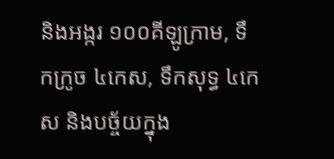និងអង្ករ ១០០គីឡូក្រាម, ទឹកក្រូច ៤កេស, ទឹកសុទ្ធ ៤កេស និងបច្ច័យក្នុង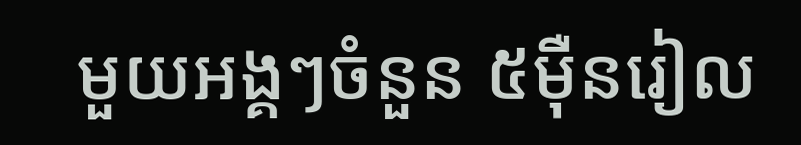មួយអង្គៗចំនួន ៥មុឺនរៀល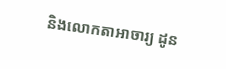និងលោកតាអាចារ្យ ដូន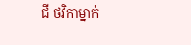ជី ថវិកាម្នាក់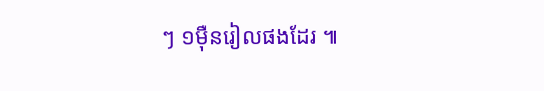ៗ ១មុឺនរៀលផងដែរ ៕